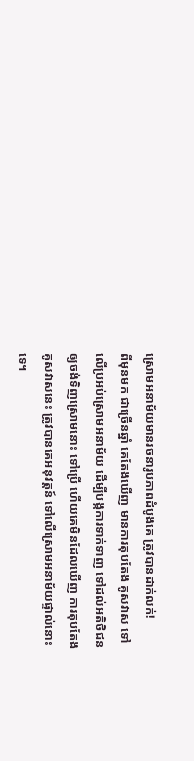ស្រោមអនាម័យមានរចនារូបភាពដំបូងគេ ត្រូវបានដាក់លក់!
ពីមុនមក ជាច្រើនឆ្នាំ គេតែងឃើញ មានការតុបតែង គូសវាស ទៅលើប្រអប់ស្រោមអនាម័យ ដើម្បីបង្កការទាក់ទាញ ទៅដល់អតិថិជន ឲ្យចង់ទិញស្រោមនោះ ទៅប្រើ ហើយគេមិនដែលឃើញ ការតុបតែងគូសវាសនេះ ត្រូវបានគេអនុវត្តន៍ ទៅលើស្រោមអនាម័យផ្ទាល់នោះទេ។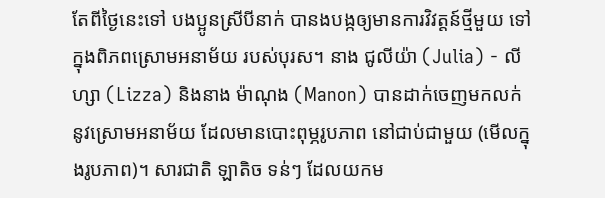តែពីថ្ងៃនេះទៅ បងប្អូនស្រីបីនាក់ បានងបង្កឲ្យមានការវិវត្តន៍ថ្មីមួយ ទៅក្នុងពិភពស្រោមអនាម័យ របស់បុរស។ នាង ជូលីយ៉ា (Julia) - លីហ្សា (Lizza) និងនាង ម៉ាណុង (Manon) បានដាក់ចេញមកលក់ នូវស្រោមអនាម័យ ដែលមានបោះពុម្ភរូបភាព នៅជាប់ជាមួយ (មើលក្នុងរូបភាព)។ សារជាតិ ឡាតិច ទន់ៗ ដែលយកម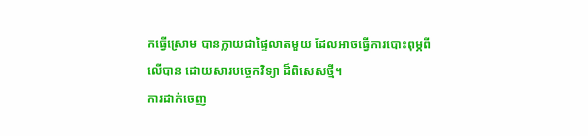កធ្វើស្រោម បានក្លាយជាផ្ទៃលាតមួយ ដែលអាចធ្វើការបោះពុម្ភពីលើបាន ដោយសារបច្ចេកវិទ្យា ដ៏ពិសេសថ្មី។
ការដាក់ចេញ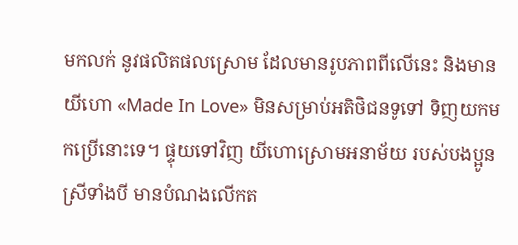មកលក់ នូវផលិតផលស្រោម ដែលមានរូបភាពពីលើនេះ និងមានយីហោ «Made In Love» មិនសម្រាប់អតិថិជនទូទៅ ទិញយកមកប្រើនោះទេ។ ផ្ទុយទៅវិញ យីហោស្រោមអនាម័យ របស់បងប្អូនស្រីទាំងបី មានបំណងលើកត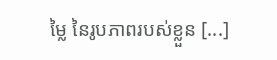ម្លៃ នៃរូបភាពរបស់ខ្លួន [...]